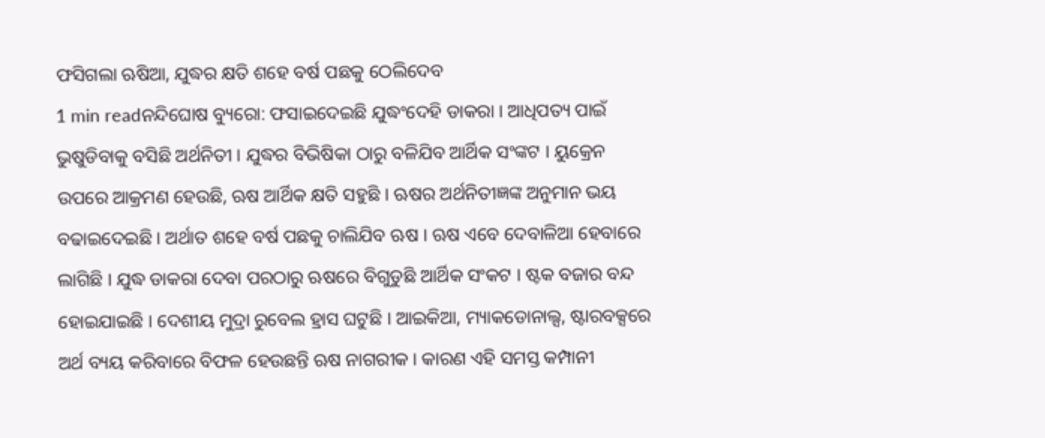ଫସିଗଲା ଋଷିଆ, ଯୁଦ୍ଧର କ୍ଷତି ଶହେ ବର୍ଷ ପଛକୁ ଠେଲିଦେବ
1 min readନନ୍ଦିଘୋଷ ବ୍ୟୁରୋ: ଫସାଇଦେଇଛି ଯୁଦ୍ଧଂଦେହି ଡାକରା । ଆଧିପତ୍ୟ ପାଇଁ ଭୁଷୁଡିବାକୁ ବସିଛି ଅର୍ଥନିତୀ । ଯୁଦ୍ଧର ବିଭିଷିକା ଠାରୁ ବଳିଯିବ ଆର୍ଥିକ ସଂଙ୍କଟ । ୟୁକ୍ରେନ ଉପରେ ଆକ୍ରମଣ ହେଉଛି, ଋଷ ଆର୍ଥିକ କ୍ଷତି ସହୁଛି । ଋଷର ଅର୍ଥନିତୀଜ୍ଞଙ୍କ ଅନୁମାନ ଭୟ ବଢାଇଦେଇଛି । ଅର୍ଥାତ ଶହେ ବର୍ଷ ପଛକୁ ଚାଲିଯିବ ଋଷ । ଋଷ ଏବେ ଦେବାଳିଆ ହେବାରେ ଲାଗିଛି । ଯୁଦ୍ଧ ଡାକରା ଦେବା ପରଠାରୁ ଋଷରେ ବିଗୁଡୁଛି ଆର୍ଥିକ ସଂକଟ । ଷ୍ଟକ ବଜାର ବନ୍ଦ ହୋଇଯାଇଛି । ଦେଶୀୟ ମୁଦ୍ରା ରୁବେଲ ହ୍ରାସ ଘଟୁଛି । ଆଇକିଆ, ମ୍ୟାକଡୋନାଲ୍ସ, ଷ୍ଟାରବକ୍ସରେ ଅର୍ଥ ବ୍ୟୟ କରିବାରେ ବିଫଳ ହେଉଛନ୍ତି ଋଷ ନାଗରୀକ । କାରଣ ଏହି ସମସ୍ତ କମ୍ପାନୀ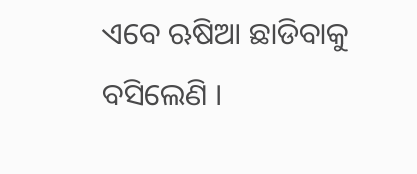ଏବେ ଋଷିଆ ଛାଡିବାକୁ ବସିଲେଣି ।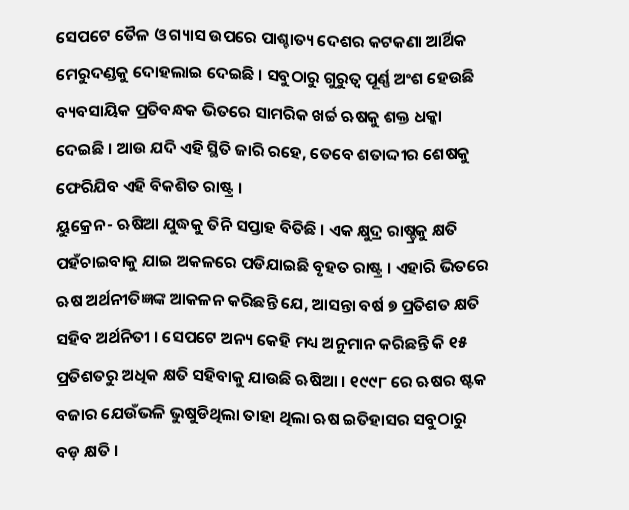ସେପଟେ ତୈଳ ଓ ଗ୍ୟାସ ଉପରେ ପାଶ୍ଚାତ୍ୟ ଦେଶର କଟକଣା ଆର୍ଥିକ ମେରୁଦଣ୍ଡକୁ ଦୋହଲାଇ ଦେଇଛି । ସବୁଠାରୁ ଗୁରୁତ୍ୱ ପୂର୍ଣ୍ଣ ଅଂଶ ହେଉଛି ବ୍ୟବସାୟିକ ପ୍ରତିବନ୍ଧକ ଭିତରେ ସାମରିକ ଖର୍ଚ୍ଚ ଋଷକୁ ଶକ୍ତ ଧକ୍କା ଦେଇଛି । ଆଉ ଯଦି ଏହି ସ୍ଥିତି ଜାରି ରହେ, ତେବେ ଶତାଦ୍ଦୀର ଶେଷକୁ ଫେରିଯିବ ଏହି ବିକଶିତ ରାଷ୍ଟ୍ର ।
ୟୁକ୍ରେନ- ଋଷିଆ ଯୁଦ୍ଧକୁ ତିନି ସପ୍ତାହ ବିତିଛି । ଏକ କ୍ଷୁଦ୍ର ରାଷ୍ଚ୍ରକୁ କ୍ଷତି ପହଁଚାଇବାକୁ ଯାଇ ଅକଳରେ ପଡିଯାଇଛି ବୃହତ ରାଷ୍ଟ୍ର । ଏହାରି ଭିତରେ ଋଷ ଅର୍ଥନୀତିଜ୍ଞଙ୍କ ଆକଳନ କରିଛନ୍ତି ଯେ, ଆସନ୍ତା ବର୍ଷ ୭ ପ୍ରତିଶତ କ୍ଷତି ସହିବ ଅର୍ଥନିତୀ । ସେପଟେ ଅନ୍ୟ କେହି ମଧ୍ୟ ଅନୁମାନ କରିଛନ୍ତି କି ୧୫ ପ୍ରତିଶତରୁ ଅଧିକ କ୍ଷତି ସହିବାକୁ ଯାଉଛି ଋଷିଆ । ୧୯୯୮ ରେ ଋଷର ଷ୍ଟକ ବଜାର ଯେଉଁଭଳି ଭୁଷୁଡିଥିଲା ତାହା ଥିଲା ଋଷ ଇତିହାସର ସବୁଠାରୁ ବଡ଼ କ୍ଷତି ।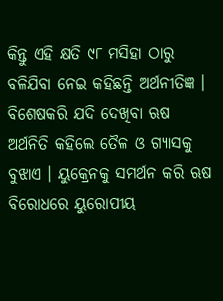କିନ୍ତୁ ଏହି କ୍ଷତି ୯୮ ମସିହା ଠାରୁ ବଳିଯିବା ନେଇ କହିଛନ୍ତି ଅର୍ଥନୀତିଜ୍ଞ । ବିଶେଷକରି ଯଦି ଦେଖିବା ଋଷ ଅର୍ଥନିତି କହିଲେ ତୈଳ ଓ ଗ୍ୟାସକୁ ବୁଝାଏ । ୟୁକ୍ରେନକୁ ସମର୍ଥନ କରି ଋଷ ବିରୋଧରେ ୟୁରୋପୀୟ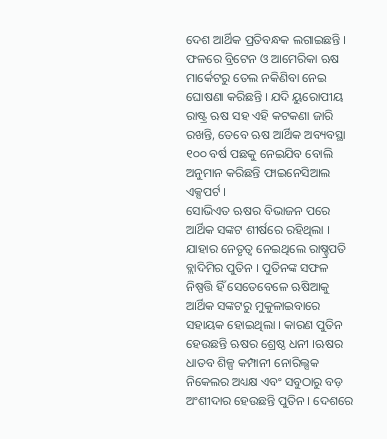ଦେଶ ଆର୍ଥିକ ପ୍ରତିବନ୍ଧକ ଲଗାଇଛନ୍ତି । ଫଳରେ ବ୍ରିଟେନ ଓ ଆମେରିକା ଋଷ ମାର୍କେଟରୁ ତେଲ ନକିଣିବା ନେଇ ଘୋଷଣା କରିଛନ୍ତି । ଯଦି ୟୁରୋପୀୟ ରାଷ୍ଟ୍ର ଋଷ ସହ ଏହି କଟକଣା ଜାରି ରଖନ୍ତି, ତେବେ ଋଷ ଆର୍ଥିକ ଅବ୍ୟବସ୍ଥା ୧୦୦ ବର୍ଷ ପଛକୁ ନେଇଯିବ ବୋଲି ଅନୁମାନ କରିଛନ୍ତି ଫାଇନେସିଆଲ ଏକ୍ସପର୍ଟ ।
ସୋଭିଏତ ଋଷର ବିଭାଜନ ପରେ ଆର୍ଥିକ ସଙ୍କଟ ଶୀର୍ଷରେ ରହିଥିଲା । ଯାହାର ନେତୃତ୍ୱ ନେଇଥିଲେ ରାଷ୍ଚ୍ରପତି ବ୍ଲାଦିମିର ପୁତିନ । ପୁତିନଙ୍କ ସଫଳ ନିଷ୍ପତ୍ତି ହିଁ ସେତେବେଳେ ଋଷିଆକୁ ଆର୍ଥିକ ସଙ୍କଟରୁ ମୁକୁଳାଇବାରେ ସହାୟକ ହୋଇଥିଲା । କାରଣ ପୁତିନ ହେଉଛନ୍ତି ଋଷର ଶ୍ରେଷ୍ଠ ଧନୀ ।ଋଷର ଧାତବ ଶିଳ୍ପ କମ୍ପାନୀ ନୋରିଲ୍ସକ ନିକେଲର ଅଧ୍ୟକ୍ଷ ଏବଂ ସବୁଠାରୁ ବଡ଼ ଅଂଶୀଦାର ହେଉଛନ୍ତି ପୁତିନ । ଦେଶରେ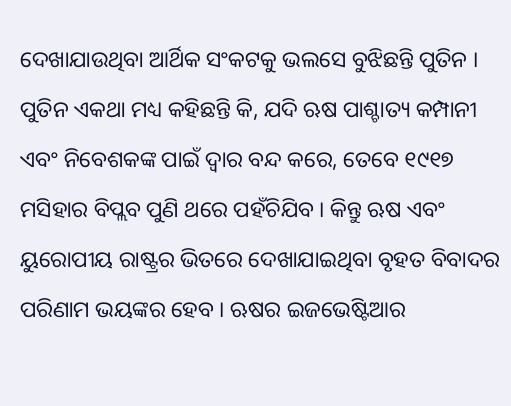ଦେଖାଯାଉଥିବା ଆର୍ଥିକ ସଂକଟକୁ ଭଲସେ ବୁଝିଛନ୍ତି ପୁତିନ । ପୁତିନ ଏକଥା ମଧ୍ୟ କହିଛନ୍ତି କି, ଯଦି ଋଷ ପାଶ୍ଚାତ୍ୟ କମ୍ପାନୀ ଏବଂ ନିବେଶକଙ୍କ ପାଇଁ ଦ୍ୱାର ବନ୍ଦ କରେ, ତେବେ ୧୯୧୭ ମସିହାର ବିପ୍ଲବ ପୁଣି ଥରେ ପହଁଚିଯିବ । କିନ୍ତୁ ଋଷ ଏବଂ ୟୁରୋପୀୟ ରାଷ୍ଟ୍ରର ଭିତରେ ଦେଖାଯାଇଥିବା ବୃହତ ବିବାଦର ପରିଣାମ ଭୟଙ୍କର ହେବ । ଋଷର ଇଜଭେଷ୍ଟିଆର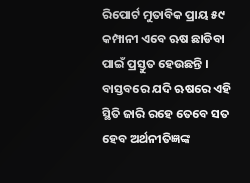ରିପୋର୍ଟ ମୁତାବିକ ପ୍ରାୟ ୫୯ କମ୍ପାନୀ ଏବେ ଋଷ ଛାଡିବା ପାଇଁ ପ୍ରସ୍ତୁତ ହେଉଛନ୍ତି । ବାସ୍ତବରେ ଯଦି ଋଷରେ ଏହି ସ୍ଥିତି ଜାରି ରହେ ତେବେ ସତ ହେବ ଅର୍ଥନୀତିଜ୍ଞଙ୍କ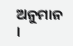ଅନୁମାନ ।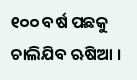୧୦୦ ବର୍ଷ ପଛକୁ ଚାଲିଯିବ ଋଷିଆ ।